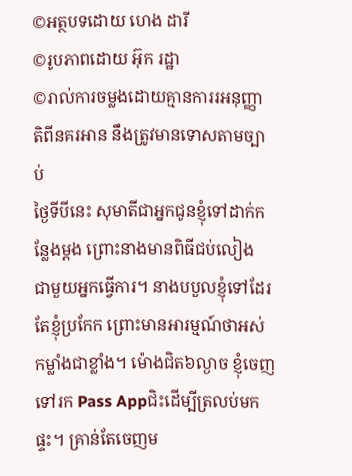©អត្ថបទដោយ ហេង ដារី
©រូបភាពដោយ អ៊ុក រដ្ឋា
©រាល់ការចម្លងដោយគ្មានការរអនុញ្ញាតិពីនគរអាន នឹងត្រូវមានទោសតាមច្បាប់
ថ្ងៃទីបីនេះ សុមាតីជាអ្នកជូនខ្ញុំទៅដាក់កន្លែងម្តង ព្រោះនាងមានពិធីជប់លៀង ជាមួយអ្នកធ្វើការ។ នាងបបួលខ្ញុំទៅដែរ តែខ្ញុំប្រកែក ព្រោះមានអារម្មណ៍ថាអស់កម្លាំងជាខ្លាំង។ ម៉ោងជិត៦ល្ងាច ខ្ញុំចេញទៅរក Pass Appជិះដើម្បីត្រលប់មកផ្ទះ។ គ្រាន់តែចេញម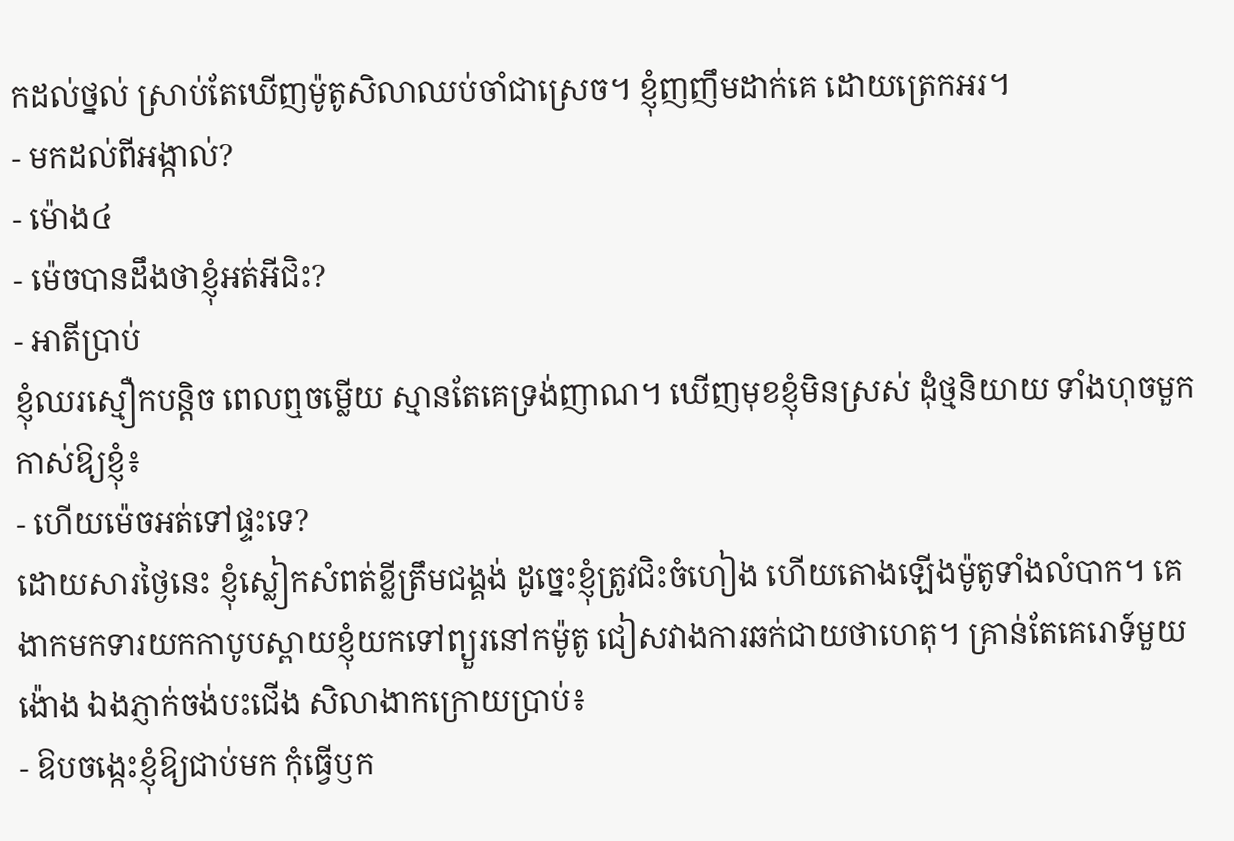កដល់ថ្នល់ ស្រាប់តែឃើញម៉ូតូសិលាឈប់ចាំជាស្រេច។ ខ្ញុំញញឹមដាក់គេ ដោយត្រេកអរ។
- មកដល់ពីអង្កាល់?
- ម៉ោង៤
- ម៉េចបានដឹងថាខ្ញុំអត់អីជិះ?
- អាតីប្រាប់
ខ្ញុំឈរស្មឿកបន្តិច ពេលឮចម្លើយ ស្មានតែគេទ្រង់ញាណ។ ឃើញមុខខ្ញុំមិនស្រស់ ដុំថ្មនិយាយ ទាំងហុចមួកកាស់ឱ្យខ្ញុំ៖
- ហើយម៉េចអត់ទៅផ្ទះទេ?
ដោយសារថ្ងៃនេះ ខ្ញុំស្លៀកសំពត់ខ្លីត្រឹមជង្គង់ ដូច្នេះខ្ញុំត្រូវជិះចំហៀង ហើយតោងឡើងម៉ូតូទាំងលំបាក។ គេងាកមកទារយកកាបូបស្ពាយខ្ញុំយកទៅព្យួរនៅកម៉ូតូ ជៀសវាងការឆក់ជាយថាហេតុ។ គ្រាន់តែគេរោទ៍មួយង៉ោង ឯងភ្ញាក់ចង់បះជើង សិលាងាកក្រោយប្រាប់៖
- ឱបចង្កេះខ្ញុំឱ្យជាប់មក កុំធ្វើឫក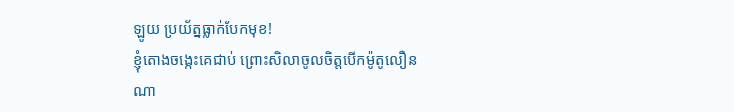ឡូយ ប្រយ័ត្នធ្លាក់បែកមុខ!
ខ្ញុំតោងចង្កេះគេជាប់ ព្រោះសិលាចូលចិត្តបើកម៉ូតូលឿនណា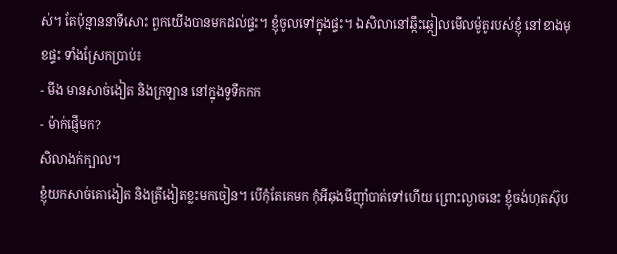ស់។ តែប៉ុន្មាននាទីសោះ ពួកយើងបានមកដល់ផ្ទះ។ ខ្ញុំចូលទៅក្នុងផ្ទះ។ ឯសិលានៅឆ្កឹះឆ្កៀលមើលម៉ូតូរបស់ខ្ញុំ នៅខាងមុខផ្ទះ ទាំងស្រែកប្រាប់៖
- មីង មានសាច់ងៀត និងក្រឡាន នៅក្នុងទូទឹកកក
- ម៉ាក់ផ្ញើមក?
សិលាងក់ក្បាល។
ខ្ញុំយកសាច់គោងៀត និងត្រីងៀតខ្លះមកចៀន។ បើកុំតែគេមក កុំអីឆុងមីញ៉ាំបាត់ទៅហើយ ព្រោះល្ងាចនេះ ខ្ញុំចង់ហុតស៊ុប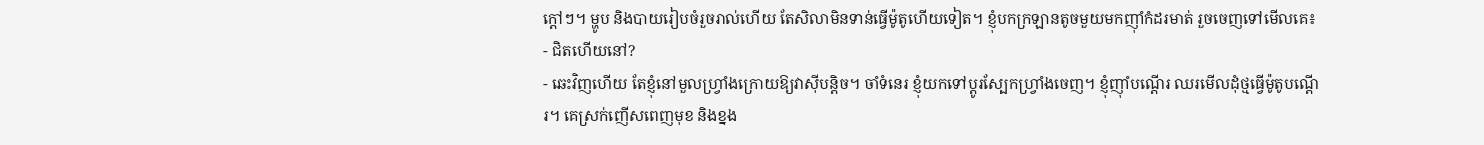ក្តៅៗ។ ម្ហូប និងបាយរៀបចំរួចរាល់ហើយ តែសិលាមិនទាន់ធ្វើម៉ូតូហើយទៀត។ ខ្ញុំបកក្រឡានតូចមួយមកញ៉ាំកំដរមាត់ រួចចេញទៅមើលគេ៖
- ជិតហើយនៅ?
- ឆេះវិញហើយ តែខ្ញុំនៅមួលហ្រ្វាំងក្រោយឱ្យវាស៊ីបន្តិច។ ចាំទំនេរ ខ្ញុំយកទៅប្តូរស្បែកហ្រ្វាំងចេញ។ ខ្ញុំញ៉ាំបណ្តើរ ឈរមើលដុំថ្មធ្វើម៉ូតូបណ្តើរ។ គេស្រក់ញើសពេញមុខ និងខ្នង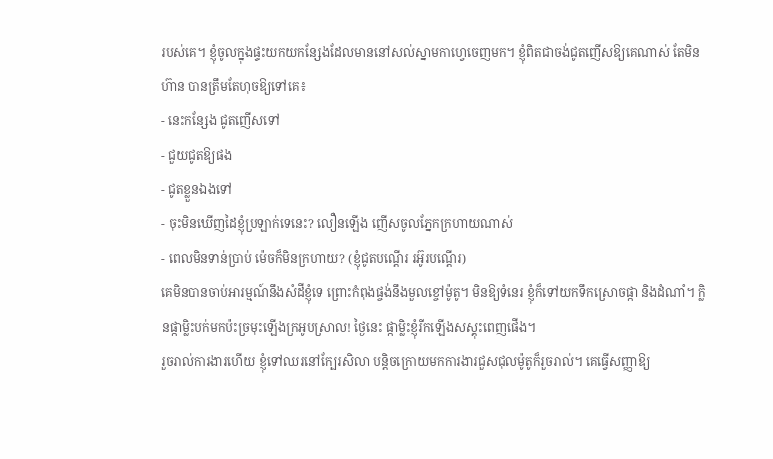របស់គេ។ ខ្ញុំចូលក្នុងផ្ទះយកយកន្សែងដែលមាននៅសល់ស្នាមកាហ្វេចេញមក។ ខ្ញុំពិតជាចង់ជូតញើសឱ្យគេណាស់ តែមិនហ៊ាន បានត្រឹមតែហុចឱ្យទៅគេ៖
- នេះកន្សែង ជូតញើសទៅ
- ជួយជូតឱ្យផង
- ជូតខ្លួនឯងទៅ
- ចុះមិនឃើញដៃខ្ញុំប្រឡាក់ទេនេះ? លឿនឡើង ញើសចូលភ្នែកក្រហាយណាស់
- ពេលមិនទាន់ប្រាប់ ម៉េចក៏មិនក្រហាយ? (ខ្ញុំជូតបណ្តើរ រអ៊ូរបណ្តើរ)
គេមិនបានចាប់អារម្មណ៍នឹងសំដីខ្ញុំទេ ព្រោះកំពុងផ្ចង់នឹងមួលខ្ចៅម៉ូតូ។ មិនឱ្យទំនេរ ខ្ញុំក៏ទៅយកទឹកស្រោចផ្កា និងដំណាំ។ ក្លិនផ្កាម្លិះបក់មកប៉ះច្រមុះឡើងក្រអូបស្រាល! ថ្ងៃនេះ ផ្កាម្លិះខ្ញុំរីកឡើងសស្គុះពេញផើង។
រួចរាល់ការងារហើយ ខ្ញុំទៅឈរនៅក្បែរសិលា បន្តិចក្រោយមកការងារជួសជុលម៉ូតូក៏រួចរាល់។ គេធ្វើសញ្ញាឱ្យ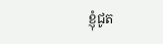ខ្ញុំជូត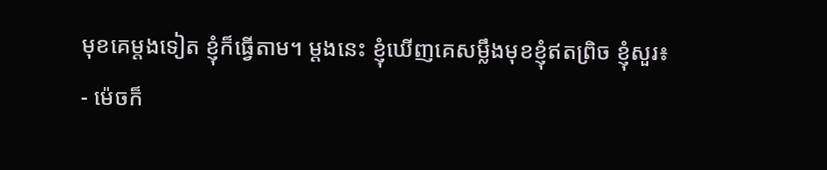មុខគេម្តងទៀត ខ្ញុំក៏ធ្វើតាម។ ម្តងនេះ ខ្ញុំឃើញគេសម្លឹងមុខខ្ញុំឥតព្រិច ខ្ញុំសួរ៖
- ម៉េចក៏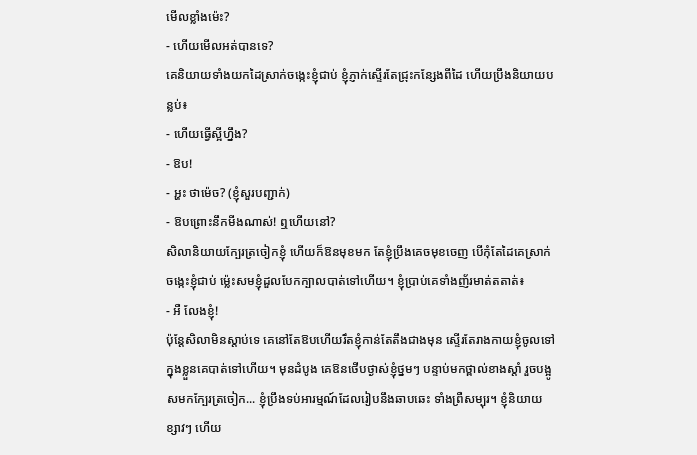មើលខ្លាំងម៉េះ?
- ហើយមើលអត់បានទេ?
គេនិយាយទាំងយកដៃស្រាក់ចង្កេះខ្ញុំជាប់ ខ្ញុំភ្ញាក់ស្ទើរតែជ្រុះកន្សែងពីដៃ ហើយប្រឹងនិយាយបន្លប់៖
- ហើយធ្វើស្អីហ្នឹង?
- ឱប!
- អ្ហះ ថាម៉េច? (ខ្ញុំសួរបញ្ជាក់)
- ឱបព្រោះនឹកមីងណាស់! ឮហើយនៅ?
សិលានិយាយក្បែរត្រចៀកខ្ញុំ ហើយក៏ឱនមុខមក តែខ្ញុំប្រឹងគេចមុខចេញ បើកុំតែដៃគេស្រាក់ចង្កេះខ្ញុំជាប់ ម៉្លេះសមខ្ញុំដួលបែកក្បាលបាត់ទៅហើយ។ ខ្ញុំប្រាប់គេទាំងញ័រមាត់តតាត់៖
- អឺ លែងខ្ញុំ!
ប៉ុន្តែសិលាមិនស្តាប់ទេ គេនៅតែឱបហើយរឹតខ្ញុំកាន់តែតឹងជាងមុន ស្ទើរតែរាងកាយខ្ញុំចូលទៅក្នុងខ្លួនគេបាត់ទៅហើយ។ មុនដំបូង គេឱនថើបថ្ងាស់ខ្ញុំថ្នមៗ បន្ទាប់មកថ្ពាល់ខាងស្តាំ រួចបង្អូសមកក្បែរត្រចៀក... ខ្ញុំប្រឹងទប់អារម្មណ៍ដែលរៀបនឹងឆាបឆេះ ទាំងព្រឺសម្បុរ។ ខ្ញុំនិយាយខ្សាវៗ ហើយ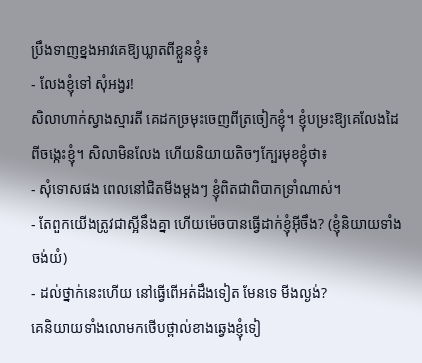ប្រឹងទាញខ្នងអាវគេឱ្យឃ្លាតពីខ្លួនខ្ញុំ៖
- លែងខ្ញុំទៅ សុំអង្វរ!
សិលាហាក់ស្វាងស្មារតី គេដកច្រមុះចេញពីត្រចៀកខ្ញុំ។ ខ្ញុំបម្រះឱ្យគេលែងដៃពីចង្កេះខ្ញុំ។ សិលាមិនលែង ហើយនិយាយតិចៗក្បែរមុខខ្ញុំថា៖
- សុំទោសផង ពេលនៅជិតមីងម្តងៗ ខ្ញុំពិតជាពិបាកទ្រាំណាស់។
- តែពួកយើងត្រូវជាស្អីនឹងគ្នា ហើយម៉េចបានធ្វើដាក់ខ្ញុំអ៊ីចឹង? (ខ្ញុំនិយាយទាំងចង់យំ)
- ដល់ថ្នាក់នេះហើយ នៅធ្វើពើអត់ដឹងទៀត មែនទេ មីងល្ងង់?
គេនិយាយទាំងលោមកថើបថ្ពាល់ខាងឆ្វេងខ្ញុំទៀ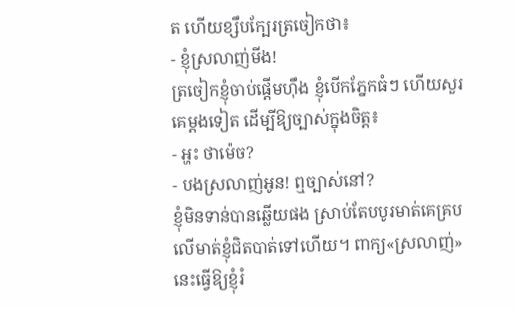ត ហើយខ្សឹបក្បែរត្រចៀកថា៖
- ខ្ញុំស្រលាញ់មីង!
ត្រចៀកខ្ញុំចាប់ផ្តើមហ៊ឹង ខ្ញុំបើកភ្នែកធំៗ ហើយសួរគេម្តងទៀត ដើម្បីឱ្យច្បាស់ក្នុងចិត្ត៖
- អ្ហះ ថាម៉េច?
- បងស្រលាញ់អូន! ឮច្បាស់នៅ?
ខ្ញុំមិនទាន់បានឆ្លើយផង ស្រាប់តែបបូរមាត់គេគ្របលើមាត់ខ្ញុំជិតបាត់ទៅហើយ។ ពាក្យ«ស្រលាញ់» នេះធ្វើឱ្យខ្ញុំរំ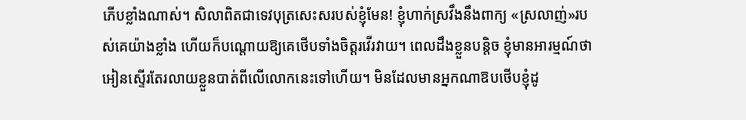ភើបខ្លាំងណាស់។ សិលាពិតជាទេវបុត្រសេះសរបស់ខ្ញុំមែន! ខ្ញុំហាក់ស្រវឹងនឹងពាក្យ «ស្រលាញ់»របស់គេយ៉ាងខ្លាំង ហើយក៏បណ្តោយឱ្យគេថើបទាំងចិត្តរវើរវាយ។ ពេលដឹងខ្លួនបន្តិច ខ្ញុំមានអារម្មណ៍ថាអៀនស្ទើរតែរលាយខ្លួនបាត់ពីលើលោកនេះទៅហើយ។ មិនដែលមានអ្នកណាឱបថើបខ្ញុំដូ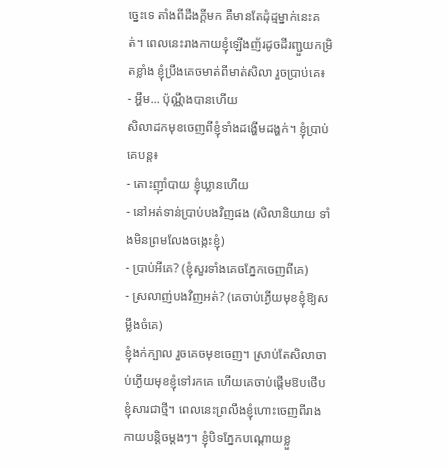ច្នេះទេ តាំងពីដឹងក្តីមក គឺមានតែដុំដ្មម្នាក់នេះគត់។ ពេលនេះរាងកាយខ្ញុំឡើងញ័រដូចដីរញ្ជួយកម្រិតខ្លាំង ខ្ញុំប្រឹងគេចមាត់ពីមាត់សិលា រួចប្រាប់គេ៖
- អ្ហឹម... ប៉ុណ្ណឹងបានហើយ
សិលាដកមុខចេញពីខ្ញុំទាំងដង្ហើមដង្ហក់។ ខ្ញុំប្រាប់គេបន្ត៖
- តោះញ៉ាំបាយ ខ្ញុំឃ្លានហើយ
- នៅអត់ទាន់ប្រាប់បងវិញផង (សិលានិយាយ ទាំងមិនព្រមលែងចង្កេះខ្ញុំ)
- ប្រាប់អីគេ? (ខ្ញុំសួរទាំងគេចភ្នែកចេញពីគេ)
- ស្រលាញ់បងវិញអត់? (គេចាប់ភ្ងើយមុខខ្ញុំឱ្យសម្លឹងចំគេ)
ខ្ញុំងក់ក្បាល រួចគេចមុខចេញ។ ស្រាប់តែសិលាចាប់ភ្ងើយមុខខ្ញុំទៅរកគេ ហើយគេចាប់ផ្តើមឱបថើបខ្ញុំសារជាថ្មី។ ពេលនេះព្រលឹងខ្ញុំហោះចេញពីរាងកាយបន្តិចម្តងៗ។ ខ្ញុំបិទភ្នែកបណ្តោយខ្លួ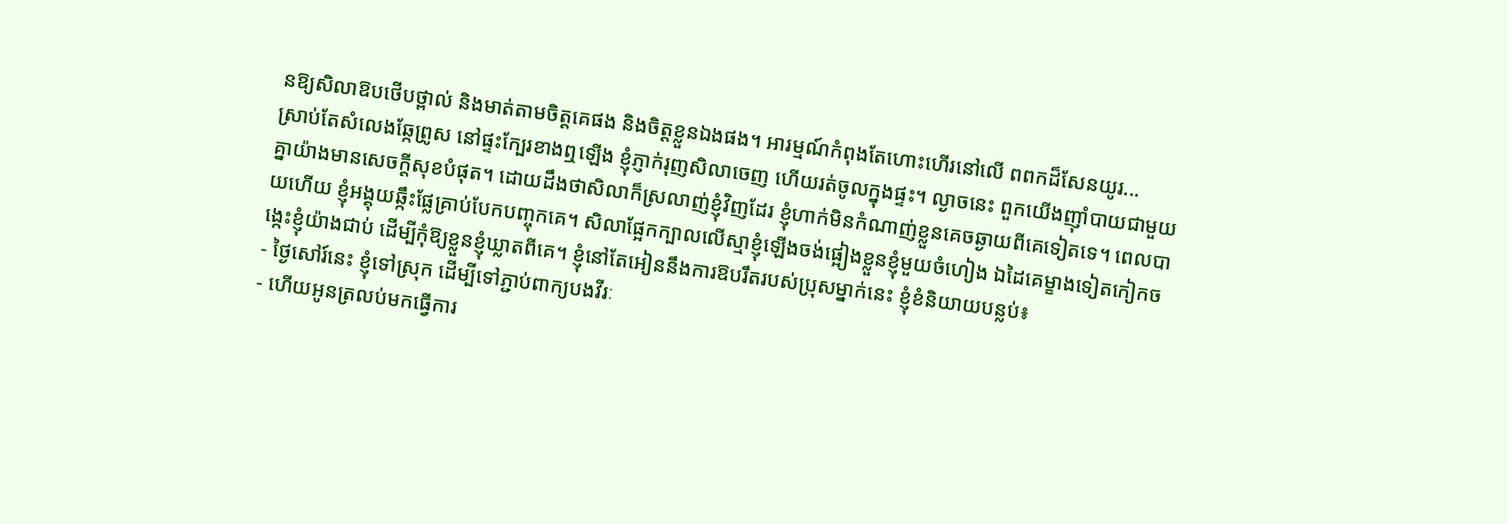នឱ្យសិលាឱបថើបថ្ពាល់ និងមាត់តាមចិត្តគេផង និងចិត្តខ្លួនឯងផង។ អារម្មណ៍កំពុងតែហោះហើរនៅលើ ពពកដ៏សែនយូរ...
ស្រាប់តែសំលេងឆ្កែព្រូស នៅផ្ទះក្បែរខាងឮឡើង ខ្ញុំភ្ញាក់រុញសិលាចេញ ហើយរត់ចូលក្នុងផ្ទះ។ ល្ងាចនេះ ពួកយើងញ៉ាំបាយជាមួយគ្នាយ៉ាងមានសេចក្តីសុខបំផុត។ ដោយដឹងថាសិលាក៏ស្រលាញ់ខ្ញុំវិញដែរ ខ្ញុំហាក់មិនកំណាញ់ខ្លួនគេចឆ្ងាយពីគេទៀតទេ។ ពេលបាយហើយ ខ្ញុំអង្គុយឆ្កឹះផ្លែគ្រាប់បែកបញ្ចុកគេ។ សិលាផ្អែកក្បាលលើស្មាខ្ញុំឡើងចង់ផ្អៀងខ្លួនខ្ញុំមួយចំហៀង ឯដៃគេម្ខាងទៀតកៀកចង្កេះខ្ញុំយ៉ាងជាប់ ដើម្បីកុំឱ្យខ្លួនខ្ញុំឃ្លាតពីគេ។ ខ្ញុំនៅតែអៀននឹងការឱបរឹតរបស់ប្រុសម្នាក់នេះ ខ្ញុំខំនិយាយបន្លប់៖
- ថ្ងៃសៅរ៍នេះ ខ្ញុំទៅស្រុក ដើម្បីទៅភ្ជាប់ពាក្យបងវីរៈ
- ហើយអូនត្រលប់មកធ្វើការ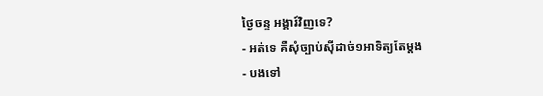ថ្ងៃចន្ទ អង្គារ៍វិញទេ?
- អត់ទេ គឺសុំច្បាប់ស៊ីដាច់១អាទិត្យតែម្តង
- បងទៅ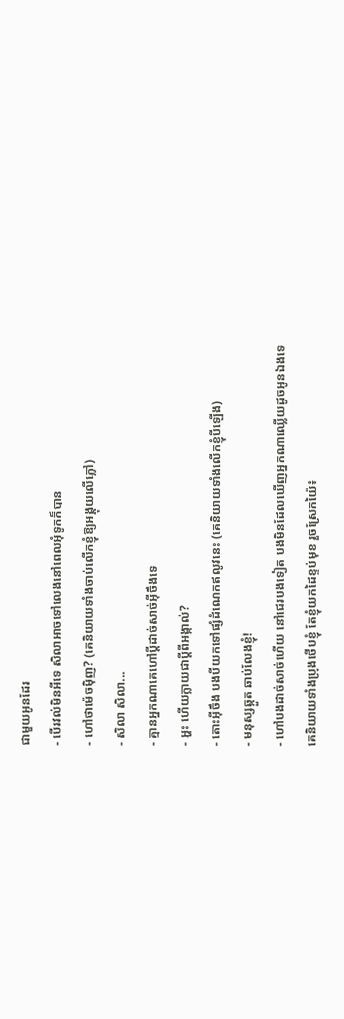ជាមួយអូនដែរ
- បើរវល់មិនអីទេ សិលាអាចទៅលេងនៅពេលអុំទូកក៏បាន
- ហៅថាម៉េចម៉ិញ? (គេនិយាយទាំងចាប់លើកខ្ញុំឱ្យអង្គុយលើភ្លៅ)
- សិលា សិលា...
- គ្មានអ្នកណាគេហៅប្តីដាច់សាច់អ៊ីចឹងទេ
- អ្ហះ ហើយក្លាយជាប្តីពីអង្កាល់?
- តោះអ៊ីចឹង បងបីយកទៅផ្សំដំណេកឥលូវនេះ (គេនិយាយទាំងលើកខ្ញុំបីឡើង)
- មនុស្សឆ្កួត ឆាប់លែងខ្ញុំ!
- ហៅបងដាច់សាច់ហើយ នៅជេរបងទៀត បងមិនដែលឃើញអ្នកណាឈ្លើយដូចអូនឯងទេ
គេនិយាយទាំងប្រុងថើបខ្ញុំ តែខ្ញុំយកដៃខ្ទប់មុខ រួចស្រែកយ៉ៃ៖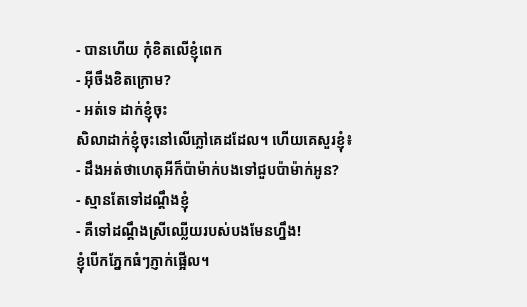- បានហើយ កុំខិតលើខ្ញុំពេក
- អ៊ីចឹងខិតក្រោម?
- អត់ទេ ដាក់ខ្ញុំចុះ
សិលាដាក់ខ្ញុំចុះនៅលើភ្លៅគេដដែល។ ហើយគេសួរខ្ញុំ៖
- ដឹងអត់ថាហេតុអីក៏ប៉ាម៉ាក់បងទៅជួបប៉ាម៉ាក់អូន?
- ស្មានតែទៅដណ្តឹងខ្ញុំ
- គឺទៅដណ្តឹងស្រីឈ្លើយរបស់បងមែនហ្នឹង!
ខ្ញុំបើកភ្នែកធំៗភ្ញាក់ផ្អើល។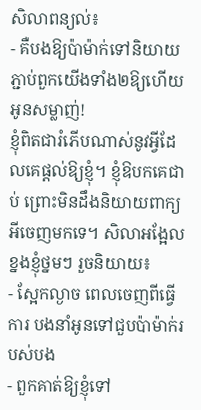សិលាពន្យល់៖
- គឺបងឱ្យប៉ាម៉ាក់ទៅនិយាយភ្ជាប់ពួកយើងទាំង២ឱ្យហើយ អូនសម្លាញ់!
ខ្ញុំពិតជារំភើបណាស់នូវអ្វីដែលគេផ្តល់ឱ្យខ្ញុំ។ ខ្ញុំឱបកគេជាប់ ព្រោះមិនដឹងនិយាយពាក្យអីចេញមកទេ។ សិលាអង្អែលខ្នងខ្ញុំថ្នមៗ រួចនិយាយ៖
- ស្អែកល្ងាច ពេលចេញពីធ្វើការ បងនាំអូនទៅជួបប៉ាម៉ាក់របស់បង
- ពួកគាត់ឱ្យខ្ញុំទៅ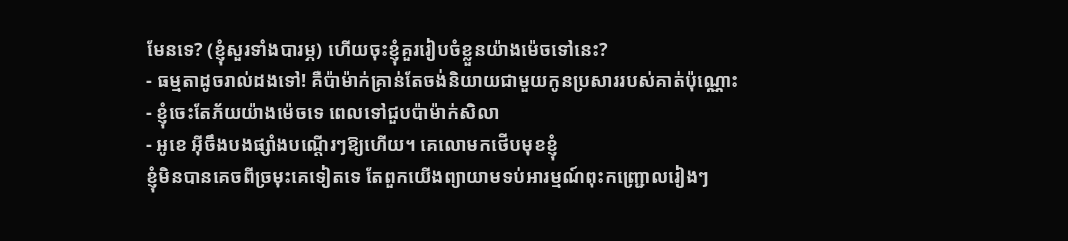មែនទេ? (ខ្ញុំសួរទាំងបារម្ភ) ហើយចុះខ្ញុំគួររៀបចំខ្លួនយ៉ាងម៉េចទៅនេះ?
- ធម្មតាដូចរាល់ដងទៅ! គឺប៉ាម៉ាក់គ្រាន់តែចង់និយាយជាមួយកូនប្រសាររបស់គាត់ប៉ុណ្ណោះ
- ខ្ញុំចេះតែភ័យយ៉ាងម៉េចទេ ពេលទៅជួបប៉ាម៉ាក់សិលា
- អូខេ អ៊ីចឹងបងផ្សាំងបណ្តើរៗឱ្យហើយ។ គេលោមកថើបមុខខ្ញុំ
ខ្ញុំមិនបានគេចពីច្រមុះគេទៀតទេ តែពួកយើងព្យាយាមទប់អារម្មណ៍ពុះកញ្រ្ជោលរៀងៗ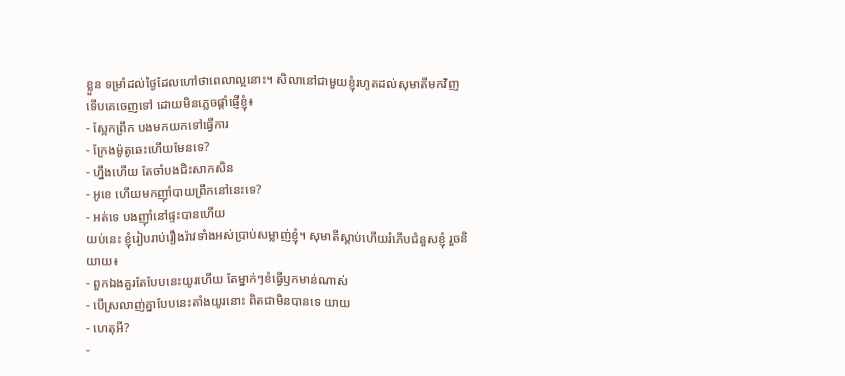ខ្លួន ទម្រាំដល់ថ្ងៃដែលហៅថាពេលាល្អនោះ។ សិលានៅជាមួយខ្ញុំរហូតដល់សុមាតីមកវិញ ទើបគេចេញទៅ ដោយមិនភ្លេចផ្តាំផ្ញើខ្ញុំ៖
- ស្អែកព្រឹក បងមកយកទៅធ្វើការ
- ក្រែងម៉ូតូឆេះហើយមែនទេ?
- ហ្នឹងហើយ តែចាំបងជិះសាកសិន
- អូខេ ហើយមកញ៉ាំបាយព្រឹកនៅនេះទេ?
- អត់ទេ បងញ៉ាំនៅផ្ទះបានហើយ
យប់នេះ ខ្ញុំរៀបរាប់រឿងរ៉ាវទាំងអស់ប្រាប់សម្លាញ់ខ្ញុំ។ សុមាតីស្តាប់ហើយរំភើបជំនួសខ្ញុំ រួចនិយាយ៖
- ពួកឯងគួរតែបែបនេះយូរហើយ តែម្នាក់ៗខំធ្វើឫកមាន់ណាស់
- បើស្រលាញ់គ្នាបែបនេះតាំងយូរនោះ ពិតជាមិនបានទេ យាយ
- ហេតុអី?
-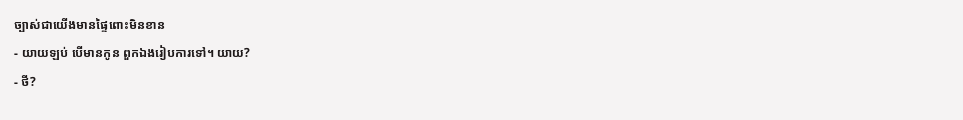ច្បាស់ជាយើងមានផ្ទៃពោះមិនខាន
- យាយឡប់ បើមានកូន ពួកឯងរៀបការទៅ។ យាយ?
- ថី?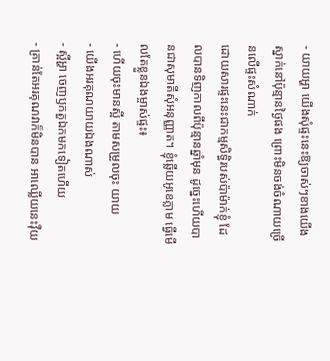- យាយអ្ហា យើងសុំផ្ទះនេះឱ្យចាស់ៗខាងយើងស្នាក់នៅប៉ុន្មានថ្ងៃផង ព្រោះមិនចង់ចំណាយច្រើនលើផ្ទះសំណាក់
ដោយសារផ្ទះនេះជាកម្មសិទ្ធិរបស់ប៉ាម៉ាក់ខ្ញុំ ដែលបានទិញកាលពីប៉ុន្មានឆ្នាំមុន ដូច្នេះហើយបានជាសុមាតីសុំអនុញ្ញាត។ ខ្ញុំឆ្លើយអូខេភ្លាម ធ្វើមើលតែខ្លួនឯងម្ចាស់ផ្ទះ៖
- ហើយចុះមានស្អី តាមសម្រួលចុះ យាយ
- យើងអរគុណយាយឯងណាស់
- ស្អីអ្ហា ចេញឫកតួឯកមកទៀតហើយ
- គ្រាន់តែអរគុណវាក៏មិនបាន អាឈ្លើយនេះវ៉ឺយ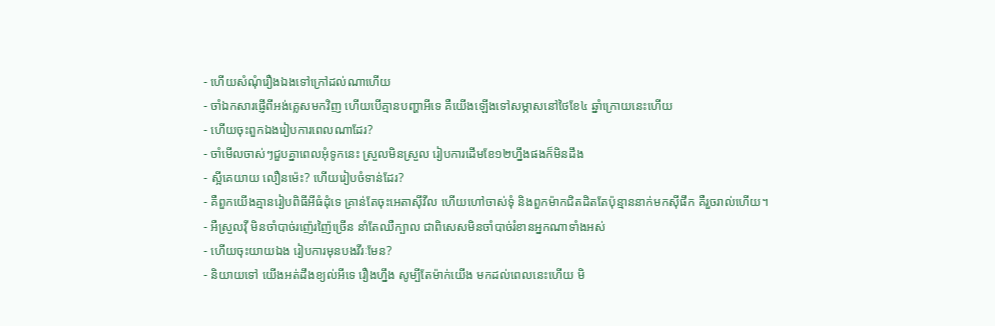- ហើយសំណុំរឿងឯងទៅក្រៅដល់ណាហើយ
- ចាំឯកសារផ្ញើពីអង់គ្លេសមកវិញ ហើយបើគ្មានបញ្ហាអីទេ គឺយើងឡើងទៅសម្ភាសនៅថៃខែ៤ ឆ្នាំក្រោយនេះហើយ
- ហើយចុះពួកឯងរៀបការពេលណាដែរ?
- ចាំមើលចាស់ៗជួបគ្នាពេលអុំទូកនេះ ស្រួលមិនស្រួល រៀបការដើមខែ១២ហ្នឹងផងក៏មិនដឹង
- ស្អីគេយាយ លឿនម៉េះ? ហើយរៀបចំទាន់ដែរ?
- គឺពួកយើងគ្មានរៀបពិធីអីធំដុំទេ គ្រាន់តែចុះអេតាស៊ីវីល ហើយហៅចាស់ទុំ និងពួកម៉ាកជិតដិតតែប៉ុន្មាននាក់មកស៊ីផឹក គឺរួចរាល់ហើយ។
- អឺស្រួលវ៉ី មិនចាំបាច់រញ៉េរញ៉ៃច្រើន នាំតែឈឺក្បាល ជាពិសេសមិនចាំបាច់រំខានអ្នកណាទាំងអស់
- ហើយចុះយាយឯង រៀបការមុនបងវីរៈមែន?
- និយាយទៅ យើងអត់ដឹងខ្យល់អីទេ រឿងហ្នឹង សូម្បីតែម៉ាក់យើង មកដល់ពេលនេះហើយ មិ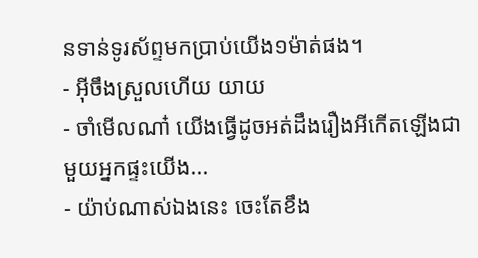នទាន់ទូរស័ព្ទមកប្រាប់យើង១ម៉ាត់ផង។
- អ៊ីចឹងស្រួលហើយ យាយ
- ចាំមើលណា៎ យើងធ្វើដូចអត់ដឹងរឿងអីកើតឡើងជាមួយអ្នកផ្ទះយើង...
- យ៉ាប់ណាស់ឯងនេះ ចេះតែខឹង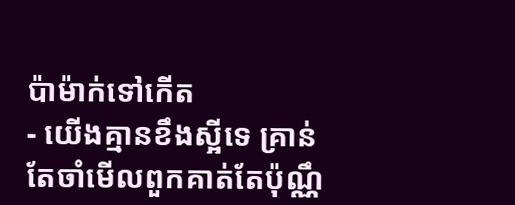ប៉ាម៉ាក់ទៅកើត
- យើងគ្មានខឹងស្អីទេ គ្រាន់តែចាំមើលពួកគាត់តែប៉ុណ្ណឹ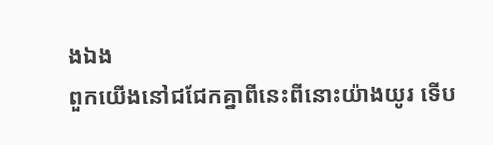ងឯង
ពួកយើងនៅជជែកគ្នាពីនេះពីនោះយ៉ាងយូរ ទើប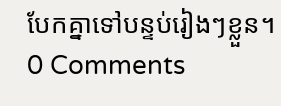បែកគ្នាទៅបន្ទប់រៀងៗខ្លួន។
0 Comments